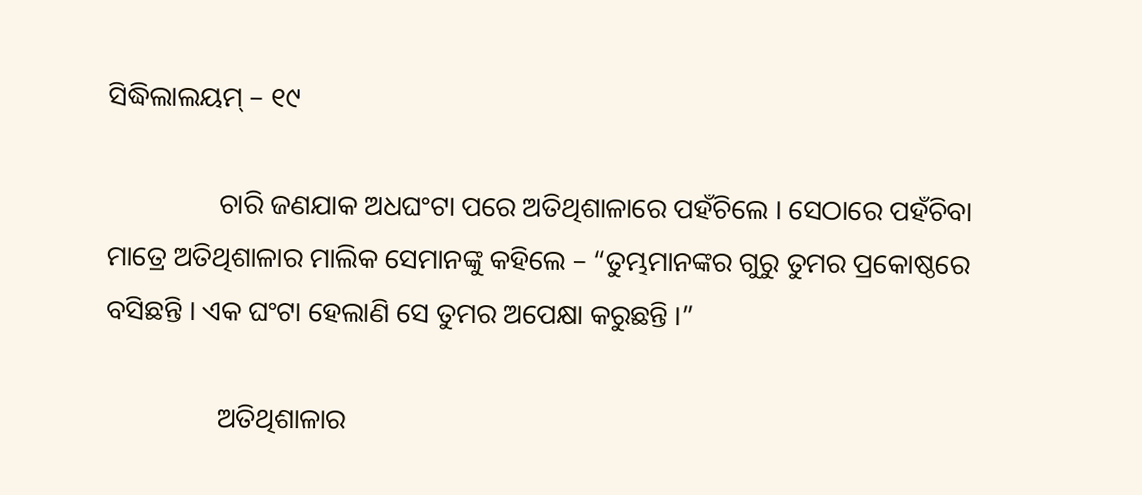ସିଦ୍ଧିଲାଲୟମ୍ – ୧୯

                ଚାରି ଜଣଯାକ ଅଧଘଂଟା ପରେ ଅତିଥିଶାଳାରେ ପହଁଚିଲେ । ସେଠାରେ ପହଁଚିବା ମାତ୍ରେ ଅତିଥିଶାଳାର ମାଲିକ ସେମାନଙ୍କୁ କହିଲେ – “ତୁମ୍ଭମାନଙ୍କର ଗୁରୁ ତୁମର ପ୍ରକୋଷ୍ଠରେ ବସିଛନ୍ତି । ଏକ ଘଂଟା ହେଲାଣି ସେ ତୁମର ଅପେକ୍ଷା କରୁଛନ୍ତି ।”

                ଅତିଥିଶାଳାର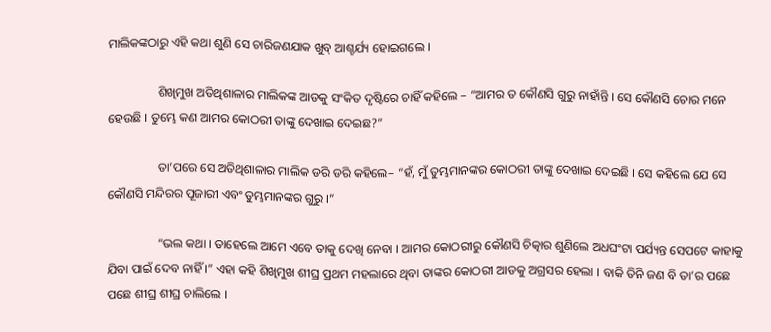ମାଲିକଙ୍କଠାରୁ ଏହି କଥା ଶୁଣି ସେ ଚାରିଜଣଯାକ ଖୁବ୍ ଆଶ୍ଚର୍ଯ୍ୟ ହୋଇଗଲେ ।

                ଶିଖିମୁଖ ଅତିଥିଶାଳାର ମାଲିକଙ୍କ ଆଡକୁ ସଂକିତ ଦୃଷ୍ଟିରେ ଚାହିଁ କହିଲେ – “ଆମର ତ କୌଣସି ଗୁରୁ ନାହାଁନ୍ତି । ସେ କୌଣସି ଚୋର ମନେ ହେଉଛି । ତୁମ୍ଭେ କଣ ଆମର କୋଠରୀ ତାଙ୍କୁ ଦେଖାଇ ଦେଇଛ?”

                ତା’ପରେ ସେ ଅତିଥିଶାଳାର ମାଲିକ ଡରି ଡରି କହିଲେ– “ହଁ, ମୁଁ ତୁମ୍ଭମାନଙ୍କର କୋଠରୀ ତାଙ୍କୁ ଦେଖାଇ ଦେଇଛି । ସେ କହିଲେ ଯେ ସେ କୌଣସି ମନ୍ଦିରର ପୂଜାରୀ ଏବଂ ତୁମ୍ଭମାନଙ୍କର ଗୁରୁ ।”

                “ଭଲ କଥା । ତାହେଲେ ଆମେ ଏବେ ତାକୁ ଦେଖି ନେବା । ଆମର କୋଠରୀରୁ କୌଣସି ଚିତ୍କାର ଶୁଣିଲେ ଅଧଘଂଟା ପର୍ଯ୍ୟନ୍ତ ସେପଟେ କାହାକୁ ଯିବା ପାଇଁ ଦେବ ନାହିଁ ।” ଏହା କହି ଶିଖିମୁଖ ଶୀଘ୍ର ପ୍ରଥମ ମହଲାରେ ଥିବା ତାଙ୍କର କୋଠରୀ ଆଡକୁ ଅଗ୍ରସର ହେଲା । ବାକି ତିନି ଜଣ ବି ତା’ର ପଛେ ପଛେ ଶୀଘ୍ର ଶୀଘ୍ର ଚାଲିଲେ ।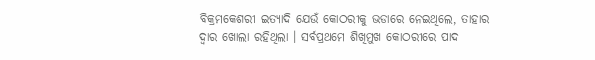ବିକ୍ରମକେଶରୀ ଇତ୍ୟାଦି ଯେଉଁ କୋଠରୀକୁ ଭଡାରେ ନେଇଥିଲେ, ତାହାର ଦ୍ୱାର ଖୋଲା ରହିଥିଲା । ସର୍ବପ୍ରଥମେ ଶିଖିମୁଖ କୋଠରୀରେ ପାଦ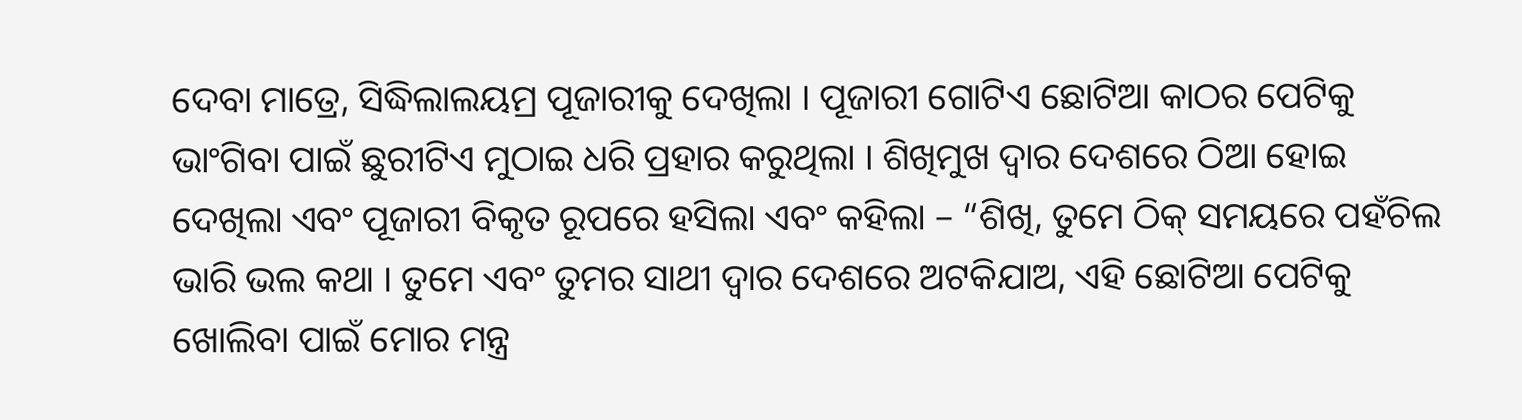ଦେବା ମାତ୍ରେ, ସିଦ୍ଧିଲାଲୟମ୍ର ପୂଜାରୀକୁ ଦେଖିଲା । ପୂଜାରୀ ଗୋଟିଏ ଛୋଟିଆ କାଠର ପେଟିକୁ ଭାଂଗିବା ପାଇଁ ଛୁରୀଟିଏ ମୁଠାଇ ଧରି ପ୍ରହାର କରୁଥିଲା । ଶିଖିମୁଖ ଦ୍ୱାର ଦେଶରେ ଠିଆ ହୋଇ ଦେଖିଲା ଏବଂ ପୂଜାରୀ ବିକୃତ ରୂପରେ ହସିଲା ଏବଂ କହିଲା – “ଶିଖି, ତୁମେ ଠିକ୍ ସମୟରେ ପହଁଚିଲ ଭାରି ଭଲ କଥା । ତୁମେ ଏବଂ ତୁମର ସାଥୀ ଦ୍ୱାର ଦେଶରେ ଅଟକିଯାଅ, ଏହି ଛୋଟିଆ ପେଟିକୁ ଖୋଲିବା ପାଇଁ ମୋର ମନ୍ତ୍ର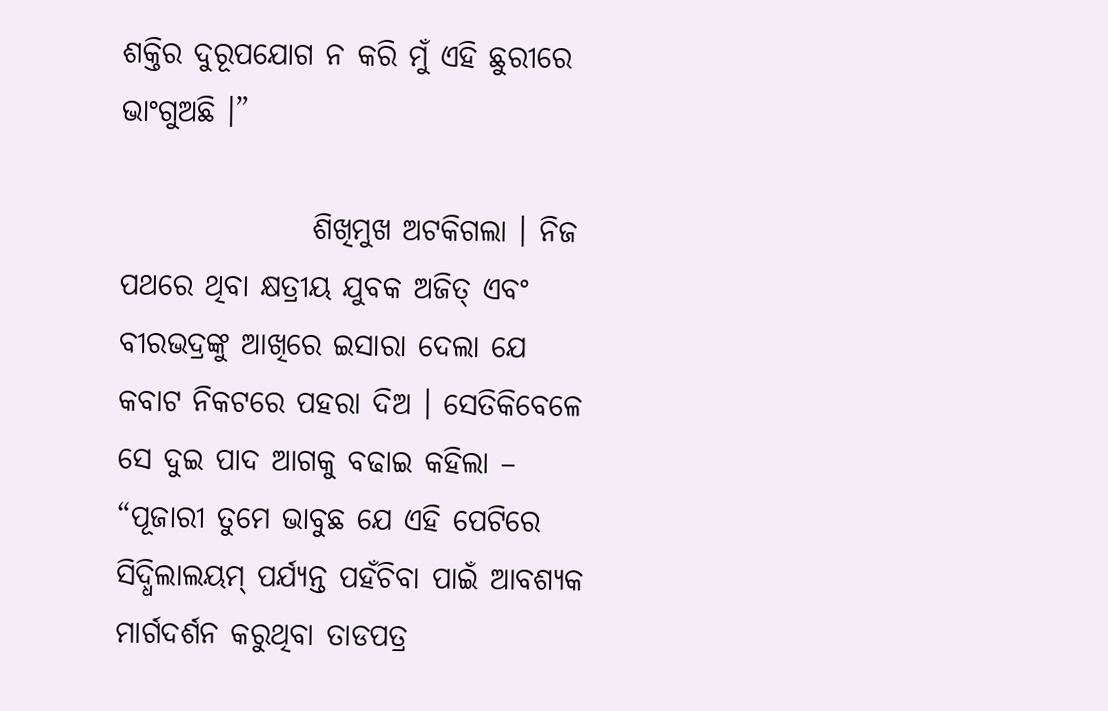ଶକ୍ତିର ଦୁରୂପଯୋଗ ନ କରି ମୁଁ ଏହି ଛୁରୀରେ ଭାଂଗୁଅଛି ।”

                ଶିଖିମୁଖ ଅଟକିଗଲା । ନିଜ ପଥରେ ଥିବା କ୍ଷତ୍ରୀୟ ଯୁବକ ଅଜିତ୍ ଏବଂ ବୀରଭଦ୍ରଙ୍କୁ ଆଖିରେ ଇସାରା ଦେଲା ଯେ କବାଟ ନିକଟରେ ପହରା ଦିଅ । ସେତିକିବେଳେ ସେ ଦୁଇ ପାଦ ଆଗକୁ ବଢାଇ କହିଲା – “ପୂଜାରୀ ତୁମେ ଭାବୁଛ ଯେ ଏହି ପେଟିରେ ସିଦ୍ଧିଲାଲୟମ୍ ପର୍ଯ୍ୟନ୍ତ ପହଁଚିବା ପାଇଁ ଆବଶ୍ୟକ ମାର୍ଗଦର୍ଶନ କରୁଥିବା ତାଡପତ୍ର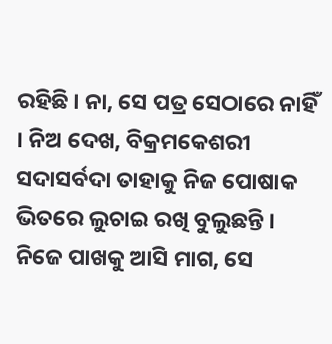ରହିଛି । ନା, ସେ ପତ୍ର ସେଠାରେ ନାହିଁ । ନିଅ ଦେଖ, ବିକ୍ରମକେଶରୀ ସଦାସର୍ବଦା ତାହାକୁ ନିଜ ପୋଷାକ ଭିତରେ ଲୁଚାଇ ରଖି ବୁଲୁଛନ୍ତି । ନିଜେ ପାଖକୁ ଆସି ମାଗ, ସେ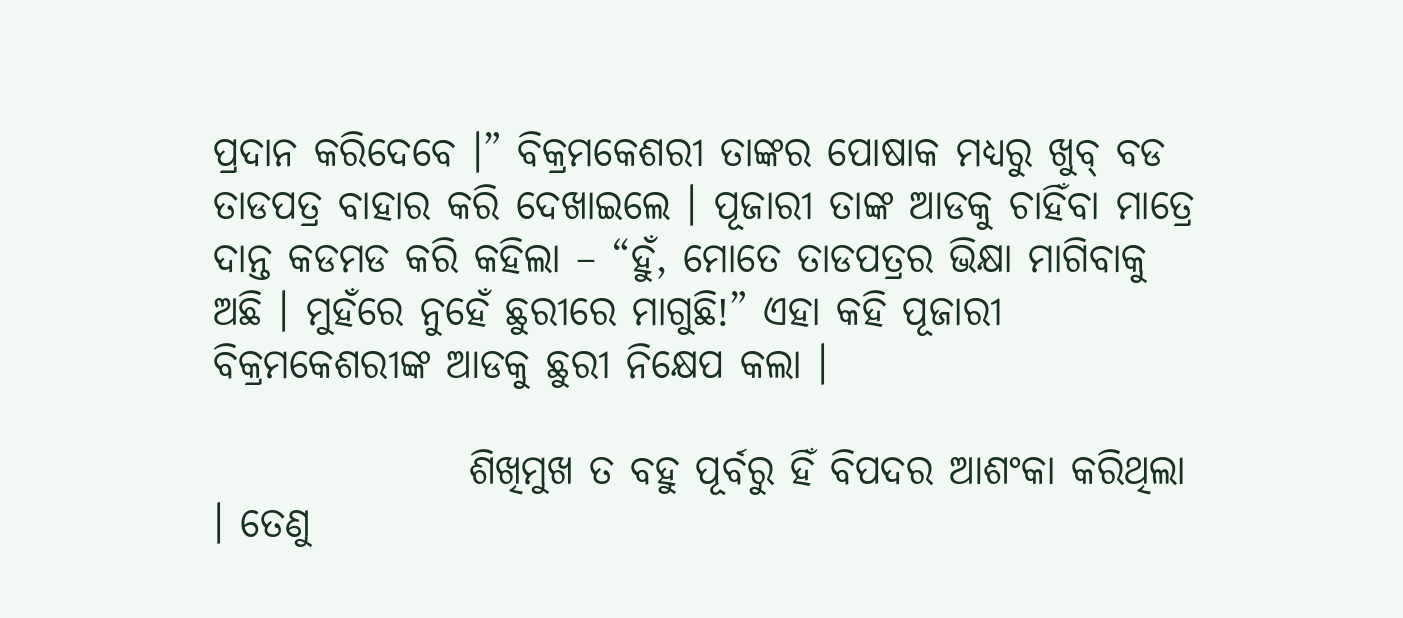ପ୍ରଦାନ କରିଦେବେ ।” ବିକ୍ରମକେଶରୀ ତାଙ୍କର ପୋଷାକ ମଧ୍ୟରୁ ଖୁବ୍ ବଡ ତାଡପତ୍ର ବାହାର କରି ଦେଖାଇଲେ । ପୂଜାରୀ ତାଙ୍କ ଆଡକୁ ଚାହିଁବା ମାତ୍ରେ ଦାନ୍ତ କଡମଡ କରି କହିଲା – “ହୁଁ, ମୋତେ ତାଡପତ୍ରର ଭିକ୍ଷା ମାଗିବାକୁ ଅଛି । ମୁହଁରେ ନୁହେଁ ଛୁରୀରେ ମାଗୁଛି!” ଏହା କହି ପୂଜାରୀ ବିକ୍ରମକେଶରୀଙ୍କ ଆଡକୁ ଛୁରୀ ନିକ୍ଷେପ କଲା ।

                ଶିଖିମୁଖ ତ ବହୁ ପୂର୍ବରୁ ହିଁ ବିପଦର ଆଶଂକା କରିଥିଲା । ତେଣୁ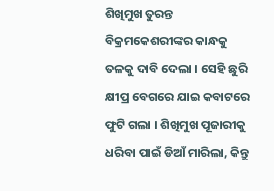ଶିଖିମୁଖ ତୁରନ୍ତ ବିକ୍ରମକେଶରୀଙ୍କର କାନ୍ଧକୁ ତଳକୁ ଦାବି ଦେଲା । ସେହି ଛୁରି କ୍ଷୀପ୍ର ବେଗରେ ଯାଇ କବାଟରେ ଫୁଟି ଗଲା । ଶିଖିମୁଖ ପୂଜାରୀକୁ ଧରିବା ପାଇଁ ଡିଆଁ ମାରିଲା, କିନ୍ତୁ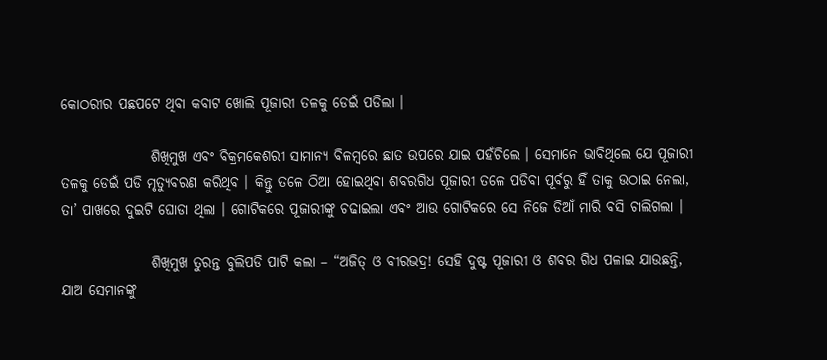କୋଠରୀର ପଛପଟେ ଥିବା କବାଟ ଖୋଲି ପୂଜାରୀ ତଳକୁ ଡେଇଁ ପଡିଲା ।

                ଶିଖିମୁଖ ଏବଂ ବିକ୍ରମକେଶରୀ ସାମାନ୍ୟ ବିଳମ୍ବରେ ଛାତ ଉପରେ ଯାଇ ପହଁଚିଲେ । ସେମାନେ ଭାବିଥିଲେ ଯେ ପୂଜାରୀ ତଳକୁ ଡେଇଁ ପଡି ମୃତ୍ୟୁବରଣ କରିଥିବ । କିନ୍ତୁ ତଳେ ଠିଆ ହୋଇଥିବା ଶବରଗିଧ ପୂଜାରୀ ତଳେ ପଡିବା ପୂର୍ବରୁ ହିଁ ତାକୁ ଉଠାଇ ନେଲା, ତା’ ପାଖରେ ଦୁଇଟି ଘୋଡା ଥିଲା । ଗୋଟିକରେ ପୂଜାରୀଙ୍କୁ ଚଢାଇଲା ଏବଂ ଆଉ ଗୋଟିକରେ ସେ ନିଜେ ଡିଆଁ ମାରି ବସି ଚାଲିଗଲା ।

                ଶିଖିମୁଖ ତୁରନ୍ତ ବୁଲିପଡି ପାଟି କଲା – “ଅଜିତ୍ ଓ ବୀରଭଦ୍ର! ସେହି ଦୁଷ୍ଟ ପୂଜାରୀ ଓ ଶବର ଗିଧ ପଳାଇ ଯାଉଛନ୍ତି, ଯାଅ ସେମାନଙ୍କୁ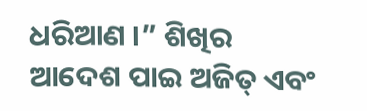ଧରିଆଣ ।” ଶିଖିର ଆଦେଶ ପାଇ ଅଜିତ୍ ଏବଂ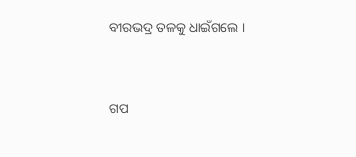ବୀରଭଦ୍ର ତଳକୁ ଧାଇଁଗଲେ ।


ଗପ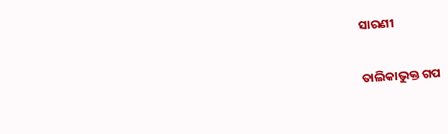ସାରଣୀ

ତାଲିକାଭୁକ୍ତ ଗପ